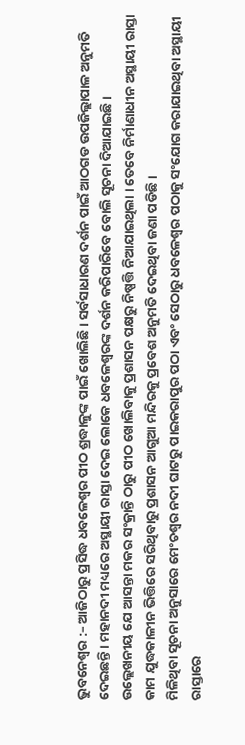ଭୁବନେଶ୍ୱର :– ଆଜିଠାରୁ ପ୍ରସିଦ୍ଧ ଧବଳେଶ୍ୱର ପୀଠ ଶ୍ରଦ୍ଧାଳୁଙ୍କ ପାଇଁ ଖୋଲିଛି । ସର୍ବସାଧାରଣ ଦର୍ଶନ ପାଇଁ ଆଠଗଡ ଉପଜିଲ୍ଲାପାଳ ଅନୁମତି ଦେଇଛନ୍ତି । ମହାନଦୀ ମଧ୍ୟରେ ଅସ୍ଥାୟୀ ରାସ୍ତା ଦେଇ ଲୋକେ ଧବଳେଶ୍ୱରଙ୍କ ଦର୍ଶନ କରିପାରିବେ ବୋଲି ସୂଚନା ଦିଆଯାଇଛି ।
ଉଲ୍ଲେଖନୀୟ ଯେ ଆସନ୍ତା ମକର ସଂକ୍ରାନ୍ତି ଠାରୁ ପୀଠ ଖୋଲିବାକୁ ପ୍ରଶାସନ ପକ୍ଷରୁ ନିଷ୍ପତ୍ତି ନିଆଯାଇଥିଲା । ତେବେ ନିର୍ମାଣାଧୀନ ଅସ୍ଥାୟୀ ରାସ୍ତା କାମ ଯୁଦ୍ଧକାଳୀନ ଭିତ୍ତିରେ ସରିଥିବାରୁ ପ୍ରଶାସନ ଆଗୁଆ ମନ୍ଦିରକୁ ପ୍ରବେଶ ଅନୁମତି ଦେଇଥିବା ଜଣା ପଡିଛି ।
ମିଳିଥିବା ସୂଚନା ଅନୁସାରେ ମେଂଚଶ୍ୱର ନଦୀ ଘାଟରୁ ପାଇକରାପୁର ପଠା ଏବଂ ସେଠାରୁ ଧବଳେଶ୍ୱର ପଠାକୁ ସଂଯୋଗ କରାଯାଇଥିବା ଅସ୍ଥାୟୀ ରାସ୍ତାରେ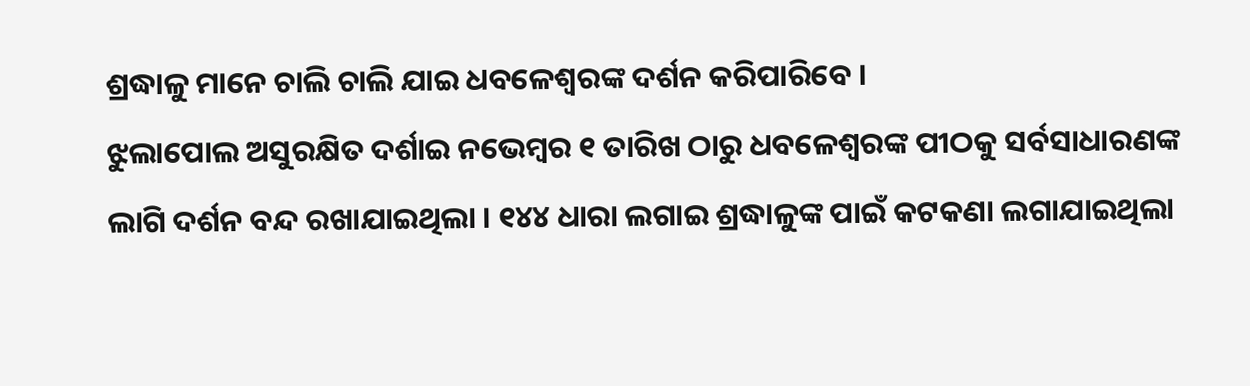ଶ୍ରଦ୍ଧାଳୁ ମାନେ ଚାଲି ଚାଲି ଯାଇ ଧବଳେଶ୍ୱରଙ୍କ ଦର୍ଶନ କରିପାରିବେ ।
ଝୁଲାପୋଲ ଅସୁରକ୍ଷିତ ଦର୍ଶାଇ ନଭେମ୍ବର ୧ ତାରିଖ ଠାରୁ ଧବଳେଶ୍ୱରଙ୍କ ପୀଠକୁ ସର୍ବସାଧାରଣଙ୍କ ଲାଗି ଦର୍ଶନ ବନ୍ଦ ରଖାଯାଇଥିଲା । ୧୪୪ ଧାରା ଲଗାଇ ଶ୍ରଦ୍ଧାଳୁଙ୍କ ପାଇଁ କଟକଣା ଲଗାଯାଇଥିଲା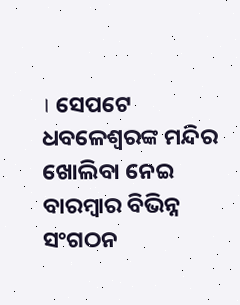। ସେପଟେ ଧବଳେଶ୍ୱରଙ୍କ ମନ୍ଦିର ଖୋଲିବା ନେଇ ବାରମ୍ବାର ବିଭିନ୍ନ ସଂଗଠନ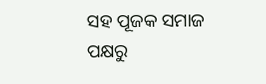ସହ ପୂଜକ ସମାଜ ପକ୍ଷରୁ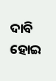ଦାବି ହୋଇ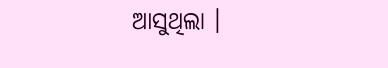ଆସୁଥିଲା ।